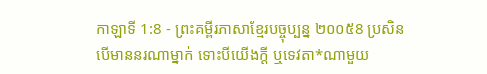កាឡាទី 1:8 - ព្រះគម្ពីរភាសាខ្មែរបច្ចុប្បន្ន ២០០៥8 ប្រសិនបើមាននរណាម្នាក់ ទោះបីយើងក្ដី ឬទេវតា*ណាមួយ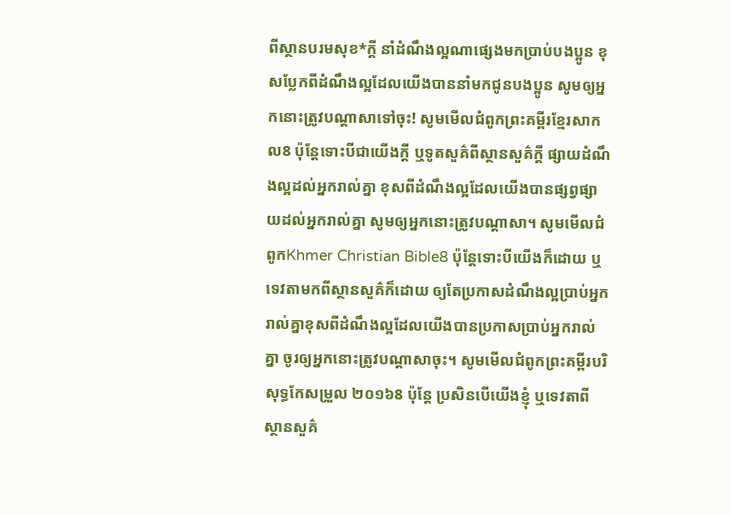ពីស្ថានបរមសុខ*ក្ដី នាំដំណឹងល្អណាផ្សេងមកប្រាប់បងប្អូន ខុសប្លែកពីដំណឹងល្អដែលយើងបាននាំមកជូនបងប្អូន សូមឲ្យអ្នកនោះត្រូវបណ្ដាសាទៅចុះ! សូមមើលជំពូកព្រះគម្ពីរខ្មែរសាកល8 ប៉ុន្តែទោះបីជាយើងក្ដី ឬទូតសួគ៌ពីស្ថានសួគ៌ក្ដី ផ្សាយដំណឹងល្អដល់អ្នករាល់គ្នា ខុសពីដំណឹងល្អដែលយើងបានផ្សព្វផ្សាយដល់អ្នករាល់គ្នា សូមឲ្យអ្នកនោះត្រូវបណ្ដាសា។ សូមមើលជំពូកKhmer Christian Bible8 ប៉ុន្ដែទោះបីយើងក៏ដោយ ឬទេវតាមកពីស្ថានសួគ៌ក៏ដោយ ឲ្យតែប្រកាសដំណឹងល្អប្រាប់អ្នករាល់គ្នាខុសពីដំណឹងល្អដែលយើងបានប្រកាសប្រាប់អ្នករាល់គ្នា ចូរឲ្យអ្នកនោះត្រូវបណ្តាសាចុះ។ សូមមើលជំពូកព្រះគម្ពីរបរិសុទ្ធកែសម្រួល ២០១៦8 ប៉ុន្តែ ប្រសិនបើយើងខ្ញុំ ឬទេវតាពីស្ថានសួគ៌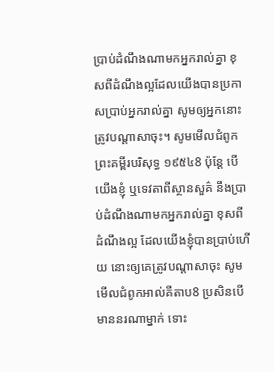ប្រាប់ដំណឹងណាមកអ្នករាល់គ្នា ខុសពីដំណឹងល្អដែលយើងបានប្រកាសប្រាប់អ្នករាល់គ្នា សូមឲ្យអ្នកនោះត្រូវបណ្ដាសាចុះ។ សូមមើលជំពូកព្រះគម្ពីរបរិសុទ្ធ ១៩៥៤8 ប៉ុន្តែ បើយើងខ្ញុំ ឬទេវតាពីស្ថានសួគ៌ នឹងប្រាប់ដំណឹងណាមកអ្នករាល់គ្នា ខុសពីដំណឹងល្អ ដែលយើងខ្ញុំបានប្រាប់ហើយ នោះឲ្យគេត្រូវបណ្តាសាចុះ សូមមើលជំពូកអាល់គីតាប8 ប្រសិនបើមាននរណាម្នាក់ ទោះ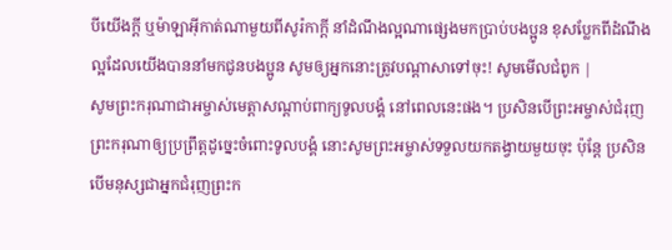បីយើងក្ដី ឬម៉ាឡាអ៊ីកាត់ណាមួយពីសូរ៉កាក្ដី នាំដំណឹងល្អណាផ្សេងមកប្រាប់បងប្អូន ខុសប្លែកពីដំណឹងល្អដែលយើងបាននាំមកជូនបងប្អូន សូមឲ្យអ្នកនោះត្រូវបណ្ដាសាទៅចុះ! សូមមើលជំពូក |
សូមព្រះករុណាជាអម្ចាស់មេត្តាសណ្ដាប់ពាក្យទូលបង្គំ នៅពេលនេះផង។ ប្រសិនបើព្រះអម្ចាស់ជំរុញព្រះករុណាឲ្យប្រព្រឹត្តដូច្នេះចំពោះទូលបង្គំ នោះសូមព្រះអម្ចាស់ទទួលយកតង្វាយមួយចុះ ប៉ុន្តែ ប្រសិនបើមនុស្សជាអ្នកជំរុញព្រះក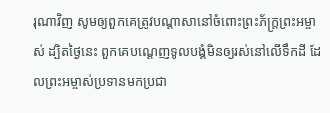រុណាវិញ សូមឲ្យពួកគេត្រូវបណ្ដាសានៅចំពោះព្រះភ័ក្ត្រព្រះអម្ចាស់ ដ្បិតថ្ងៃនេះ ពួកគេបណ្ដេញទូលបង្គំមិនឲ្យរស់នៅលើទឹកដី ដែលព្រះអម្ចាស់ប្រទានមកប្រជា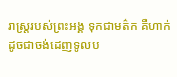រាស្ត្ររបស់ព្រះអង្គ ទុកជាមត៌ក គឺហាក់ដូចជាចង់ដេញទូលប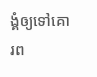ង្គំឲ្យទៅគោរព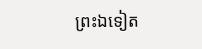ព្រះឯទៀត